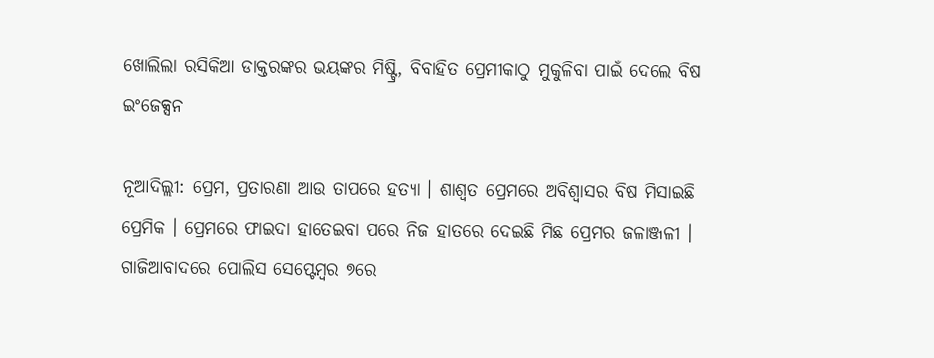ଖୋଲିଲା ରସିକିଆ ଡାକ୍ତରଙ୍କର ଭୟଙ୍କର ମିଷ୍ଟ୍ରି, ବିବାହିତ ପ୍ରେମୀକାଠୁ ମୁକୁଳିବା ପାଇଁ ଦେଲେ ବିଷ ଇଂଜେକ୍ସନ

ନୂଆଦିଲ୍ଲୀ: ପ୍ରେମ, ପ୍ରତାରଣା ଆଉ ତାପରେ ହତ୍ୟା । ଶାଶ୍ୱତ ପ୍ରେମରେ ଅବିଶ୍ୱାସର ବିଷ ମିସାଇଛି ପ୍ରେମିକ । ପ୍ରେମରେ ଫାଇଦା ହାତେଇବା ପରେ ନିଜ ହାତରେ ଦେଇଛି ମିଛ ପ୍ରେମର ଜଳାଞ୍ଜଳୀ । ଗାଜିଆବାଦରେ ପୋଲିସ ସେପ୍ଟେମ୍ବର ୭ରେ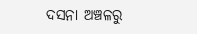ଦସନା ଅଞ୍ଚଳରୁ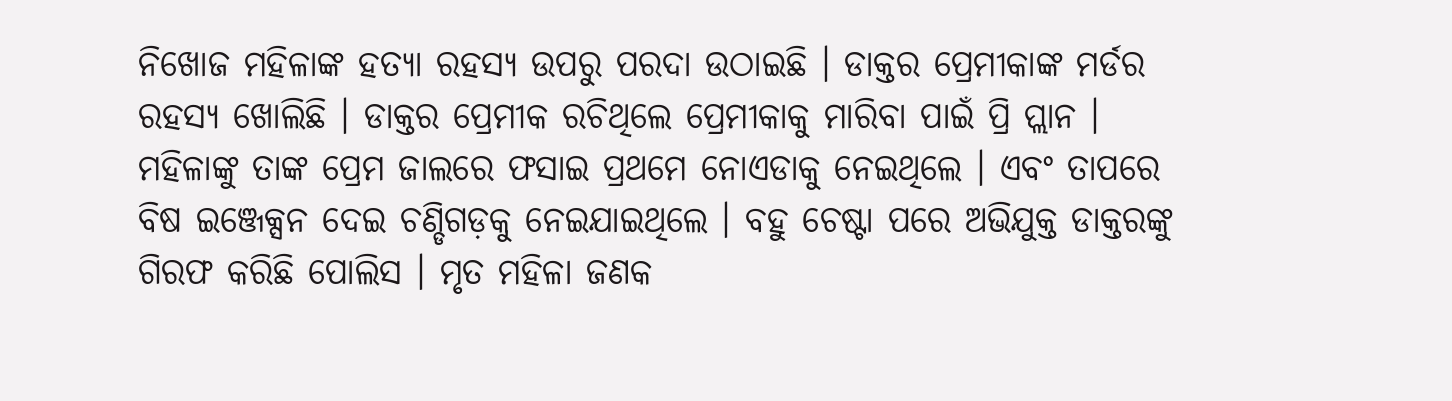ନିଖୋଜ ମହିଳାଙ୍କ ହତ୍ୟା ରହସ୍ୟ ଉପରୁ ପରଦା ଉଠାଇଛି । ଡାକ୍ତର ପ୍ରେମୀକାଙ୍କ ମର୍ଡର ରହସ୍ୟ ଖୋଲିଛି । ଡାକ୍ତର ପ୍ରେମୀକ ରଚିଥିଲେ ପ୍ରେମୀକାକୁ ମାରିବା ପାଇଁ ପ୍ରି ପ୍ଲାନ । ମହିଳାଙ୍କୁ ତାଙ୍କ ପ୍ରେମ ଜାଲରେ ଫସାଇ ପ୍ରଥମେ ନୋଏଡାକୁ ନେଇଥିଲେ । ଏବଂ ତାପରେ ବିଷ ଇଞ୍ଜେକ୍ସନ ଦେଇ ଚଣ୍ଡିଗଡ଼କୁ ନେଇଯାଇଥିଲେ । ବହୁ ଚେଷ୍ଟା ପରେ ଅଭିଯୁକ୍ତ ଡାକ୍ତରଙ୍କୁ ଗିରଫ କରିଛି ପୋଲିସ । ମୃତ ମହିଳା ଜଣକ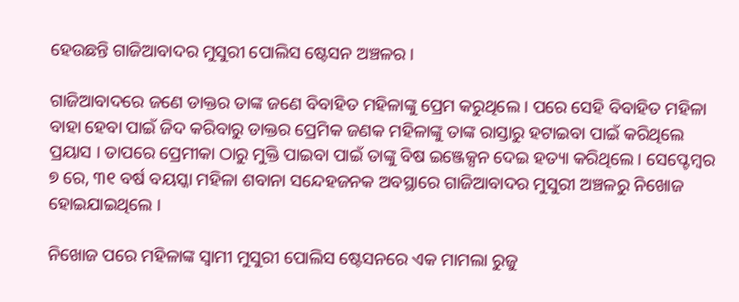ହେଉଛନ୍ତି ଗାଜିଆବାଦର ମୁସୁରୀ ପୋଲିସ ଷ୍ଟେସନ ଅଞ୍ଚଳର ।

ଗାଜିଆବାଦରେ ଜଣେ ଡାକ୍ତର ତାଙ୍କ ଜଣେ ବିବାହିତ ମହିଳାଙ୍କୁ ପ୍ରେମ କରୁଥିଲେ । ପରେ ସେହି ବିବାହିତ ମହିଳା ବାହା ହେବା ପାଇଁ ଜିଦ କରିବାରୁ ଡାକ୍ତର ପ୍ରେମିକ ଜଣକ ମହିଳାଙ୍କୁ ତାଙ୍କ ରାସ୍ତାରୁ ହଟାଇବା ପାଇଁ କରିଥିଲେ ପ୍ରୟାସ । ତାପରେ ପ୍ରେମୀକା ଠାରୁ ମୁକ୍ତି ପାଇବା ପାଇଁ ତାଙ୍କୁ ବିଷ ଇଞ୍ଜେକ୍ସନ ଦେଇ ହତ୍ୟା କରିଥିଲେ । ସେପ୍ଟେମ୍ବର ୭ ରେ, ୩୧ ବର୍ଷ ବୟସ୍କା ମହିଳା ଶବାନା ସନ୍ଦେହଜନକ ଅବସ୍ଥାରେ ଗାଜିଆବାଦର ମୁସୁରୀ ଅଞ୍ଚଳରୁ ନିଖୋଜ ହୋଇଯାଇଥିଲେ ।

ନିଖୋଜ ପରେ ମହିଳାଙ୍କ ସ୍ୱାମୀ ମୁସୁରୀ ପୋଲିସ ଷ୍ଟେସନରେ ଏକ ମାମଲା ରୁଜୁ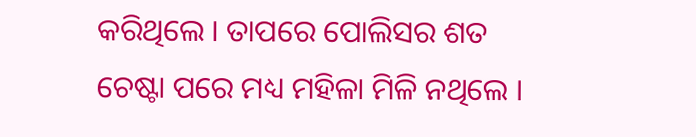କରିଥିଲେ । ତାପରେ ପୋଲିସର ଶତ ଚେଷ୍ଟା ପରେ ମଧ୍ୟ ମହିଳା ମିଳି ନଥିଲେ ।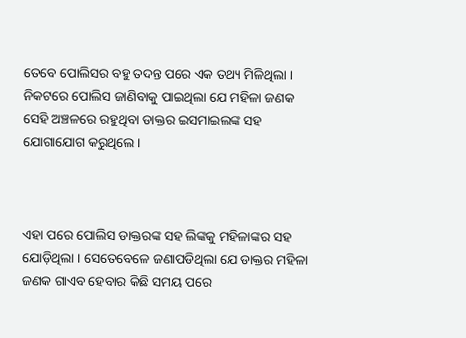ତେବେ ପୋଲିସର ବହୁ ତଦନ୍ତ ପରେ ଏକ ତଥ୍ୟ ମିଳିଥିଲା । ନିକଟରେ ପୋଲିସ ଜାଣିବାକୁ ପାଇଥିଲା ଯେ ମହିଳା ଜଣକ ସେହି ଅଞ୍ଚଳରେ ରହୁଥିବା ଡାକ୍ତର ଇସମାଇଲଙ୍କ ସହ ଯୋଗାଯୋଗ କରୁଥିଲେ ।



ଏହା ପରେ ପୋଲିସ ଡାକ୍ତରଙ୍କ ସହ ଲିଙ୍କକୁ ମହିଳାଙ୍କର ସହ ଯୋଡ଼ିଥିଲା । ସେତେବେଳେ ଜଣାପଡିଥିଲା ଯେ ଡାକ୍ତର ମହିଳା ଜଣକ ଗାଏବ ହେବାର କିଛି ସମୟ ପରେ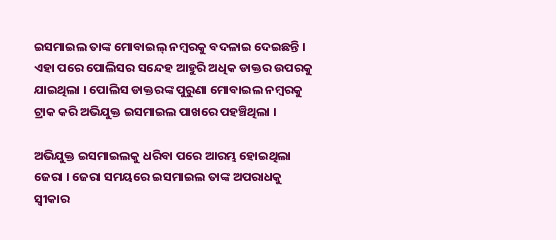ଇସମାଇଲ ତାଙ୍କ ମୋବାଇଲ୍ ନମ୍ବରକୁ ବଦଳାଇ ଦେଇଛନ୍ତି । ଏହା ପରେ ପୋଲିସର ସନ୍ଦେହ ଆହୁରି ଅଧିକ ଡାକ୍ତର ଉପରକୁ ଯାଇଥିଲା । ପୋଲିସ ଡାକ୍ତରଙ୍କ ପୁରୁଣା ମୋବାଇଲ ନମ୍ବରକୁ ଟ୍ରାକ କରି ଅଭିଯୁକ୍ତ ଇସମାଇଲ ପାଖରେ ପହଞ୍ଚିଥିଲା ।

ଅଭିଯୁକ୍ତ ଇସମାଇଲକୁ ଧରିବା ପରେ ଆରମ୍ଭ ହୋଇଥିଲା ଜେରା । ଜେରା ସମୟରେ ଇସମାଇଲ ତାଙ୍କ ଅପରାଧକୁ ସ୍ୱୀକାର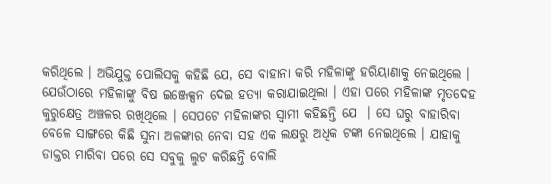କରିଥିଲେ । ଅଭିଯୁକ୍ତ ପୋଲିସକୁ କହିଛି ଯେ, ସେ ବାହାନା କରି ମହିଳାଙ୍କୁ ହରିୟାଣାକୁ ନେଇଥିଲେ । ଯେଉଁଠାରେ ମହିଳାଙ୍କୁ ବିଷ ଇଞ୍ଜେକ୍ସନ ଦେଇ ହତ୍ୟା କରାଯାଇଥିଲା । ଏହା ପରେ ମହିଳାଙ୍କ ମୃତଦେହ କୁରୁକ୍ଷେତ୍ର ଅଞ୍ଚଳର ରଖିଥିଲେ । ସେପଟେ ମହିଳାଙ୍କର ସ୍ୱାମୀ କହିଛନ୍ତି ଯେ  । ସେ ଘରୁ ବାହାରିବା ବେଳେ ସାଙ୍ଗରେ କିଛି ସୁନା ଅଳଙ୍କାର ନେବା ସହ ଏକ ଲକ୍ଷରୁ ଅଧିକ ଟଙ୍କା ନେଇଥିଲେ । ଯାହାକୁ ଡାକ୍ତର ମାରିବା ପରେ ସେ ସବୁକୁ ଲୁଟ କରିଛନ୍ତି ବୋଲି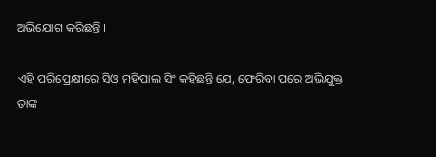ଅଭିଯୋଗ କରିଛନ୍ତି ।

ଏହି ପରିପ୍ରେକ୍ଷୀରେ ସିଓ ମହିପାଲ ସିଂ କହିଛନ୍ତି ଯେ, ଫେରିବା ପରେ ଅଭିଯୁକ୍ତ ତାଙ୍କ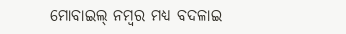ମୋବାଇଲ୍ ନମ୍ବର ମଧ୍ୟ ବଦଳାଇ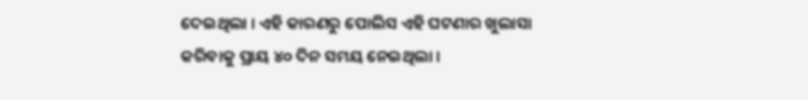ଦେଇଥିଲା । ଏହି କାରଣରୁ ପୋଲିସ ଏହି ଘଟଣାର ଖୁଲାସା କରିବାକୁ ପ୍ରାୟ ୪୦ ଦିନ ସମୟ ନେଇଥିଲା ।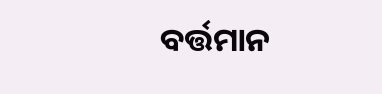ବର୍ତ୍ତମାନ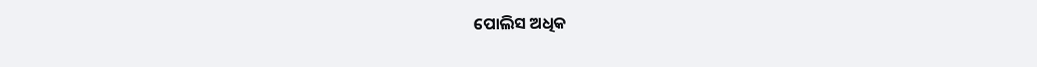ପୋଲିସ ଅଧିକ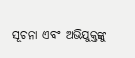ସୂଚନା ଏବଂ ଅଭିଯୁକ୍ତଙ୍କୁ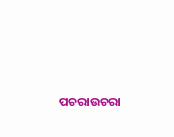ପଚରାଉଚରା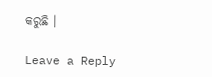କରୁଛି ।

Leave a Reply